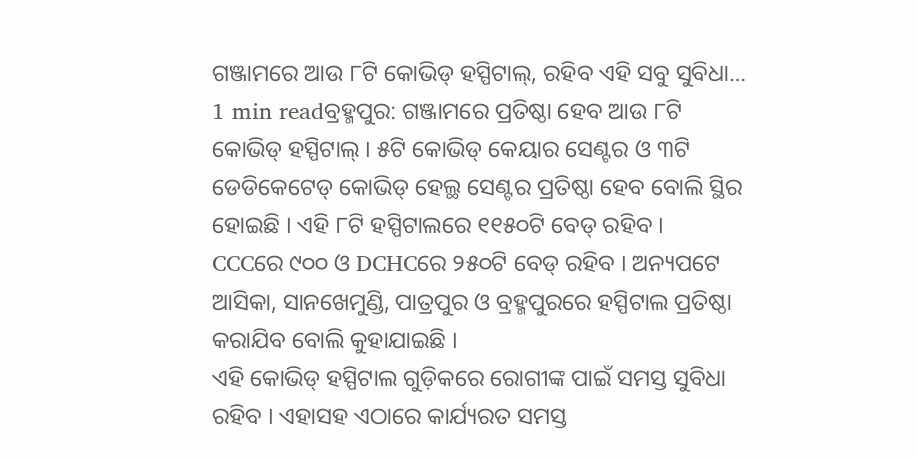ଗଞ୍ଜାମରେ ଆଉ ୮ଟି କୋଭିଡ୍ ହସ୍ପିଟାଲ୍, ରହିବ ଏହି ସବୁ ସୁବିଧା…
1 min readବ୍ରହ୍ମପୁର: ଗଞ୍ଜାମରେ ପ୍ରତିଷ୍ଠା ହେବ ଆଉ ୮ଟି କୋଭିଡ୍ ହସ୍ପିଟାଲ୍ । ୫ଟି କୋଭିଡ୍ କେୟାର ସେଣ୍ଟର ଓ ୩ଟି ଡେଡିକେଟେଡ୍ କୋଭିଡ୍ ହେଲ୍ଥ ସେଣ୍ଟର ପ୍ରତିଷ୍ଠା ହେବ ବୋଲି ସ୍ଥିର ହୋଇଛି । ଏହି ୮ଟି ହସ୍ପିଟାଲରେ ୧୧୫୦ଟି ବେଡ୍ ରହିବ ।
CCCରେ ୯୦୦ ଓ DCHCରେ ୨୫୦ଟି ବେଡ୍ ରହିବ । ଅନ୍ୟପଟେ ଆସିକା, ସାନଖେମୁଣ୍ଡି, ପାତ୍ରପୁର ଓ ବ୍ରହ୍ମପୁରରେ ହସ୍ପିଟାଲ ପ୍ରତିଷ୍ଠା କରାଯିବ ବୋଲି କୁହାଯାଇଛି ।
ଏହି କୋଭିଡ୍ ହସ୍ପିଟାଲ ଗୁଡ଼ିକରେ ରୋଗୀଙ୍କ ପାଇଁ ସମସ୍ତ ସୁବିଧା ରହିବ । ଏହାସହ ଏଠାରେ କାର୍ଯ୍ୟରତ ସମସ୍ତ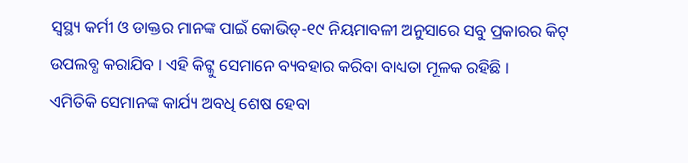ସ୍ୱସ୍ଥ୍ୟ କର୍ମୀ ଓ ଡାକ୍ତର ମାନଙ୍କ ପାଇଁ କୋଭିଡ୍-୧୯ ନିୟମାବଳୀ ଅନୁସାରେ ସବୁ ପ୍ରକାରର କିଟ୍ ଉପଲବ୍ଧ କରାଯିବ । ଏହି କିଟ୍କୁ ସେମାନେ ବ୍ୟବହାର କରିବା ବାଧ୍ୟତା ମୂଳକ ରହିଛି ।
ଏମିତିକି ସେମାନଙ୍କ କାର୍ଯ୍ୟ ଅବଧି ଶେଷ ହେବା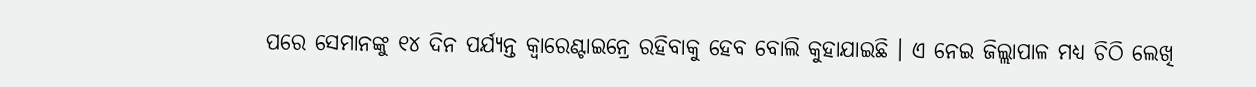ପରେ ସେମାନଙ୍କୁ ୧୪ ଦିନ ପର୍ଯ୍ୟନ୍ତ କ୍ୱାରେଣ୍ଟାଇନ୍ରେ ରହିବାକୁ ହେବ ବୋଲି କୁହାଯାଇଛି । ଏ ନେଇ ଜିଲ୍ଲାପାଳ ମଧ୍ୟ ଚିଠି ଲେଖି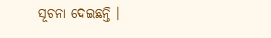ସୂଚନା ଦେଇଛନ୍ତି ।